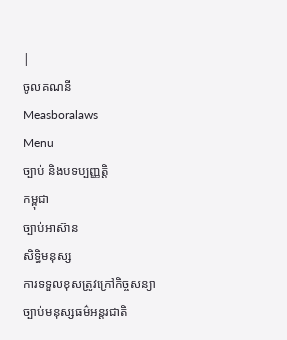|
ចូលគណនី
Measboralaws
Menu
ច្បាប់ និងបទប្បញ្ញត្តិ
កម្ពុជា
ច្បាប់អាស៊ាន
សិទ្ធិមនុស្ស
ការទទួលខុសត្រូវក្រៅកិច្ចសន្យា
ច្បាប់មនុស្សធម៌អន្តរជាតិ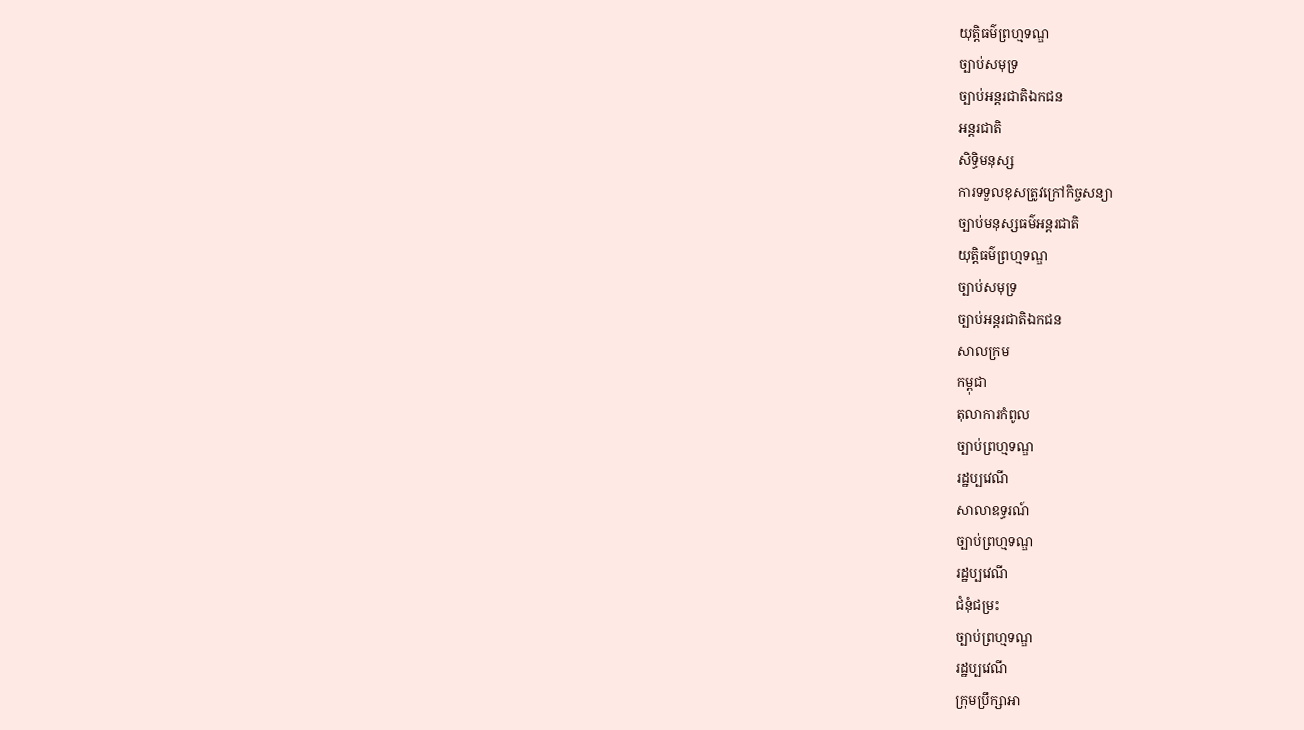យុត្តិធម៌ព្រហ្មទណ្ឌ
ច្បាប់សមុទ្រ
ច្បាប់អន្តរជាតិឯកជន
អន្តរជាតិ
សិទ្ធិមនុស្ស
ការទទួលខុសត្រូវក្រៅកិច្ចសន្យា
ច្បាប់មនុស្សធម៌អន្តរជាតិ
យុត្តិធម៌ព្រហ្មទណ្ឌ
ច្បាប់សមុទ្រ
ច្បាប់អន្តរជាតិឯកជន
សាលក្រម
កម្ពុជា
តុលាការកំពូល
ច្បាប់ព្រហ្មទណ្ឌ
រដ្ឋប្បវេណី
សាលាឧទ្ធរណ៍
ច្បាប់ព្រហ្មទណ្ឌ
រដ្ឋប្បវេណី
ជំនុំជម្រះ
ច្បាប់ព្រហ្មទណ្ឌ
រដ្ឋប្បវេណី
ក្រុមប្រឹក្សាអា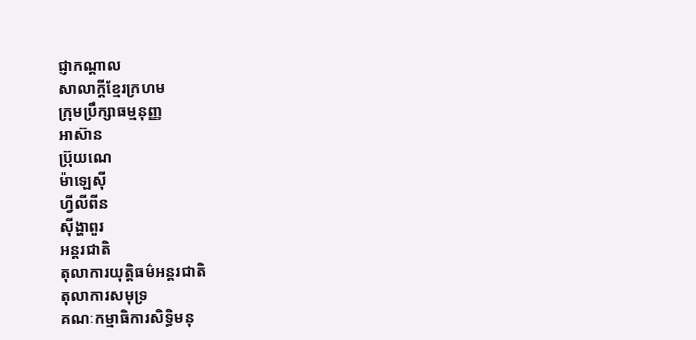ជ្ញាកណ្តាល
សាលាក្តីខ្មែរក្រហម
ក្រុមប្រឹក្សាធម្មនុញ្ញ
អាស៊ាន
ប៊្រុយណេ
ម៉ាឡេស៊ី
ហ្វីលីពីន
ស៊ីង្ហាពួរ
អន្តរជាតិ
តុលាការយុត្តិធម៌អន្តរជាតិ
តុលាការសមុទ្រ
គណៈកម្មាធិការសិទ្ធិមនុ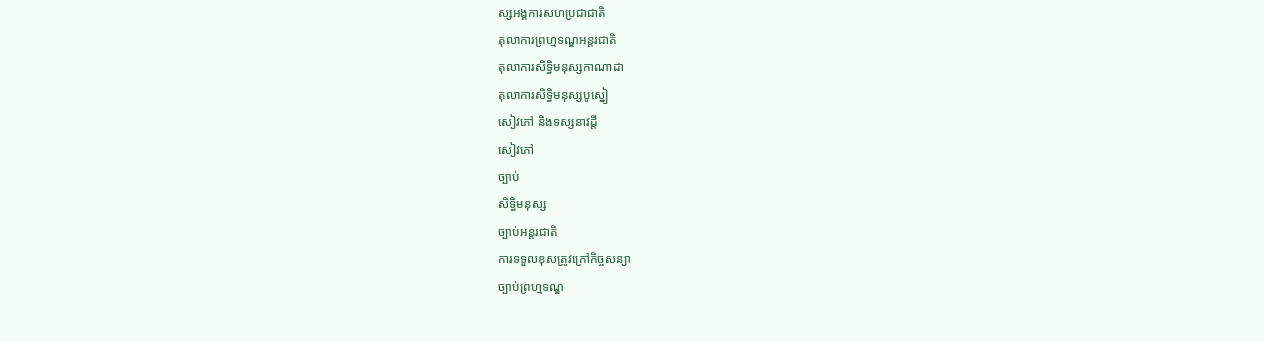ស្សអង្គការសហប្រជាជាតិ
តុលាការព្រហ្មទណ្ឌអន្តរជាតិ
តុលាការសិទ្ធិមនុស្សកាណាដា
តុលាការសិទ្ធិមនុស្សបូស្នៀ
សៀវភៅ និងទស្សនាវដ្តី
សៀវភៅ
ច្បាប់
សិទ្ធិមនុស្ស
ច្បាប់អន្តរជាតិ
ការទទួលខុសត្រូវក្រៅកិច្ចសន្យា
ច្បាប់ព្រហ្មទណ្ឌ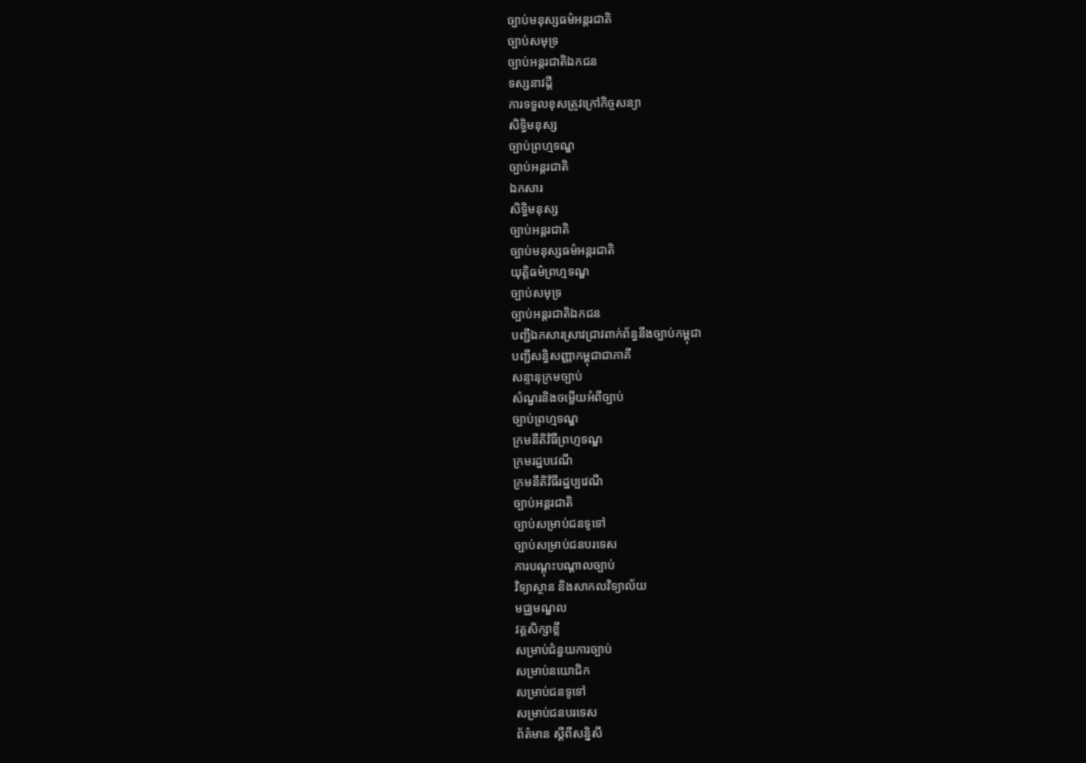ច្បាប់មនុស្សធម៌អន្តរជាតិ
ច្បាប់សមុទ្រ
ច្បាប់អន្តរជាតិឯកជន
ទស្សនាវដ្តី
ការទទួលខុសត្រូវក្រៅកិច្ចសន្យា
សិទ្ធិមនុស្ស
ច្បាប់ព្រហ្មទណ្ឌ
ច្បាប់អន្តរជាតិ
ឯកសារ
សិទ្ធិមនុស្ស
ច្បាប់អន្តរជាតិ
ច្បាប់មនុស្សធម៌អន្តរជាតិ
យុត្តិធម៌ព្រហ្មទណ្ឌ
ច្បាប់សមុទ្រ
ច្បាប់អន្តរជាតិឯកជន
បញ្ជីឯកសារស្រាវជ្រាវពាក់ព័ន្ធនឹងច្បាប់កម្ពុជា
បញ្ជីសន្ធិសញ្ញាកម្ពុជាជាភាគី
សន្ទានុក្រមច្បាប់
សំណួរនិងចម្លើយអំពីច្បាប់
ច្បាប់ព្រហ្មទណ្ឌ
ក្រមនីតិវិធីព្រហ្មទណ្ឌ
ក្រមរដ្ឋបវេណី
ក្រមនីតិវិធីរដ្ឋប្បវេណី
ច្បាប់អន្តរជាតិ
ច្បាប់សម្រាប់ជនទូទៅ
ច្បាប់សម្រាប់ជនបរទេស
ការបណ្តុះបណ្តាលច្បាប់
វិទ្យាស្ថាន និងសាកលវិទ្យាល័យ
មជ្ឈមណ្ឌល
វគ្គសិក្សាខ្លី
សម្រាប់ជំនួយការច្បាប់
សម្រាប់នយោជិក
សម្រាប់ជនទូទៅ
សម្រាប់ជនបរទេស
ព័ត៌មាន ស្តីពីសន្និសី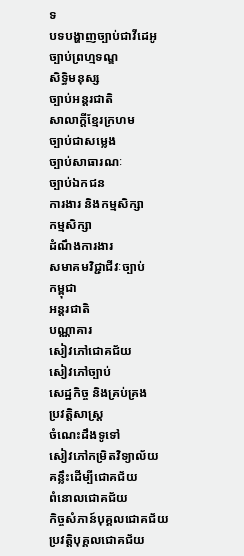ទ
បទបង្ហាញច្បាប់ជាវីដេអូ
ច្បាប់ព្រហ្មទណ្ឌ
សិទ្ធិមនុស្ស
ច្បាប់អន្តរជាតិ
សាលាក្តីខ្មែរក្រហម
ច្បាប់ជាសម្លេង
ច្បាប់សាធារណៈ
ច្បាប់ឯកជន
ការងារ និងកម្មសិក្សា
កម្មសិក្សា
ដំណឹងការងារ
សមាគមវិជ្ជាជីវៈច្បាប់
កម្ពុជា
អន្តរជាតិ
បណ្ណាគារ
សៀវភៅជោគជ័យ
សៀវភៅច្បាប់
សេដ្ឋកិច្ច និងគ្រប់គ្រង
ប្រវត្តិសាស្ត្រ
ចំណេះដឹងទូទៅ
សៀវភៅកម្រិតវិទ្យាល័យ
គន្លឹះដើម្បីជោគជ័យ
ពំនោលជោគជ័យ
កិច្ចសំភាន៍បុគ្គលជោគជ័យ
ប្រវត្តិបុគ្គលជោគជ័យ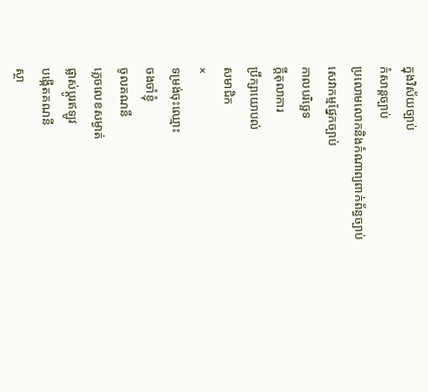ក្នុងវិស័យច្បាប់
កំសាន្តច្បាប់
ប្រលោមលោកនិងកំណាព្យពាក់ព័ន្ធច្បាប់
សេវាកម្មផ្នែកច្បាប់
កាលបរិច្ឆេទ
ក្តីតុលាការ
ប្រឹក្សាយោបល់
សមាជិក
×
ទម្រង់ចុះឈ្មោះ
ចងចាំខ្ញុំ
ចូលគណនី
ភ្លេចលេខសម្ងាត់
ផ្លាស់ប្តូរឥឡូវ
បង្កើតគណនី
ស្ថា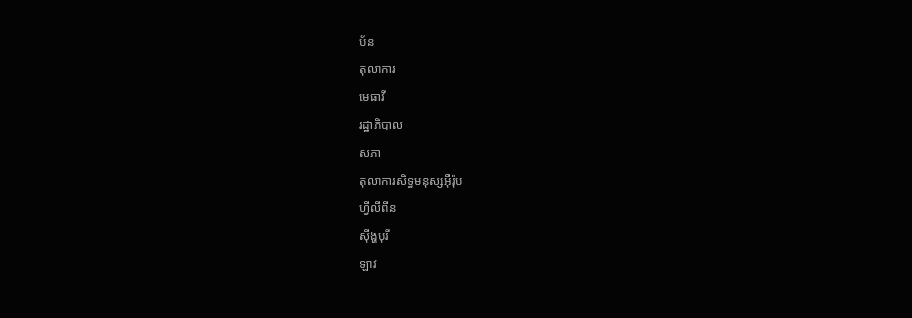ប័ន
តុលាការ
មេធាវី
រដ្ឋាភិបាល
សភា
តុលាការសិទ្ធមនុស្សអ៊ឺរ៉ុប
ហ្វីលីពីន
ស៊ីង្ហបុរី
ឡាវ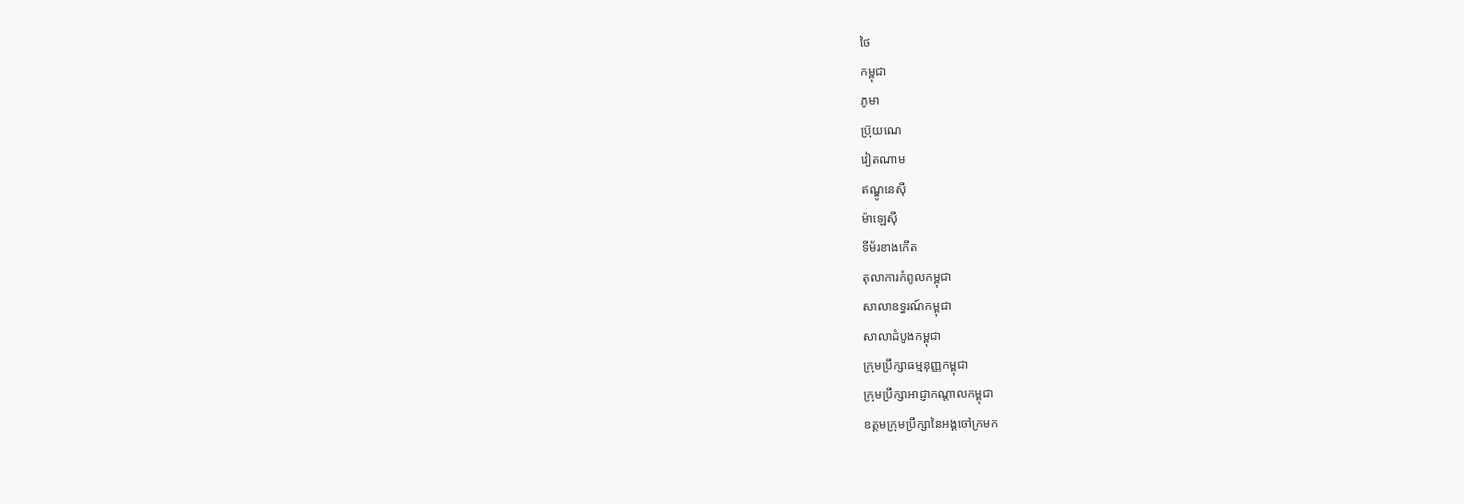ថៃ
កម្ពុជា
ភូមា
ប្រ៊ុយណេ
វៀតណាម
ឥណ្ឌូនេស៊ី
ម៉ាឡេស៊ី
ទីម័រខាងកើត
តុលាការកំពូលកម្ពុជា
សាលាឧទ្ធរណ៍កម្ពុជា
សាលាដំបូងកម្ពុជា
ក្រុមប្រឹក្សាធម្មនុញ្ញកម្ពុជា
ក្រុមប្រឹក្សាអាជ្ញាកណ្តាលកម្ពុជា
ឧត្តមក្រុមប្រឹក្សានៃអង្គចៅក្រមក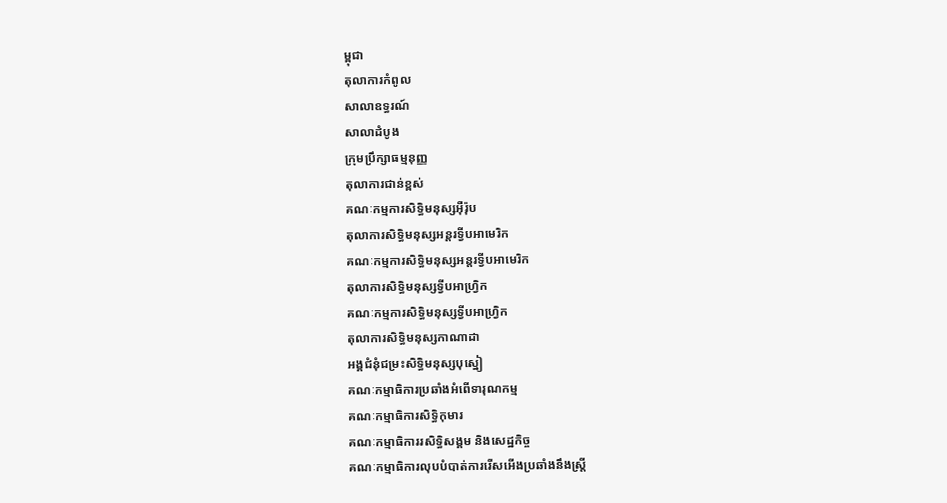ម្ពុជា
តុលាការកំពូល
សាលាឧទ្ធរណ៍
សាលាដំបូង
ក្រុមប្រឹក្សាធម្មនុញ្ញ
តុលាការជាន់ខ្ពស់
គណៈកម្មការសិទ្ធិមនុស្សអ៊ឺរ៉ុប
តុលាការសិទ្ធិមនុស្សអន្តរទ្វីបអាមេរិក
គណៈកម្មការសិទ្ធិមនុស្សអន្តរទ្វីបអាមេរិក
តុលាការសិទ្ធិមនុស្សទ្វីបអាហ្រ្វិក
គណៈកម្មការសិទ្ធិមនុស្សទ្វីបអាហ្រ្វិក
តុលាការសិទ្ធិមនុស្សកាណាដា
អង្គជំនុំជម្រះសិទ្ធិមនុស្សបុស្នៀ
គណៈកម្មាធិការប្រឆាំងអំពើទារុណកម្ម
គណៈកម្មាធិការសិទ្ធិកុមារ
គណៈកម្មាធិការរសិទ្ធិសង្គម និងសេដ្ឋកិច្ច
គណៈកម្មាធិការលុបបំបាត់ការរើសអើងប្រឆាំងនឹងស្រ្តី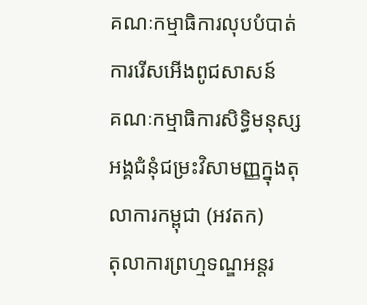គណៈកម្មាធិការលុបបំបាត់ការរើសអើងពូជសាសន៍
គណៈកម្មាធិការសិទ្ធិមនុស្ស
អង្គជំនុំជម្រះវិសាមញ្ញក្នុងតុលាការកម្ពុជា (អវតក)
តុលាការព្រហ្មទណ្ឌអន្តរ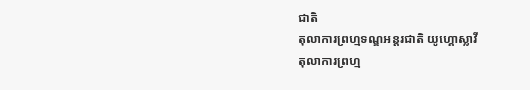ជាតិ
តុលាការព្រហ្មទណ្ឌអន្តរជាតិ យូហ្គោស្លាវី
តុលាការព្រហ្ម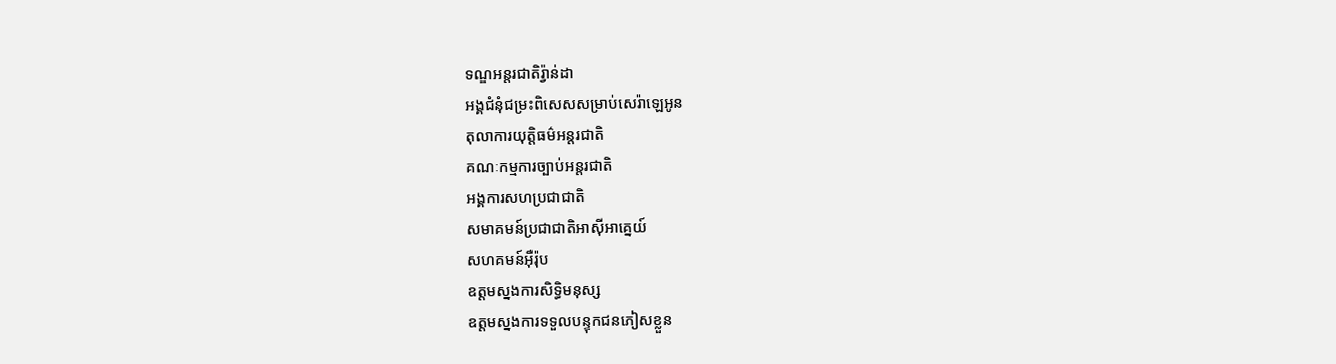ទណ្ឌអន្តរជាតិរ្វ៉ាន់ដា
អង្គជំនុំជម្រះពិសេសសម្រាប់សេរ៉ាឡេអូន
តុលាការយុត្តិធម៌អន្តរជាតិ
គណៈកម្មការច្បាប់អន្តរជាតិ
អង្គការសហប្រជាជាតិ
សមាគមន៍ប្រជាជាតិអាស៊ីអាគ្នេយ៍
សហគមន៍អ៊ឺរ៉ុប
ឧត្តមស្នងការសិទ្ធិមនុស្ស
ឧត្តមស្នងការទទួលបន្ទុកជនភៀសខ្លួន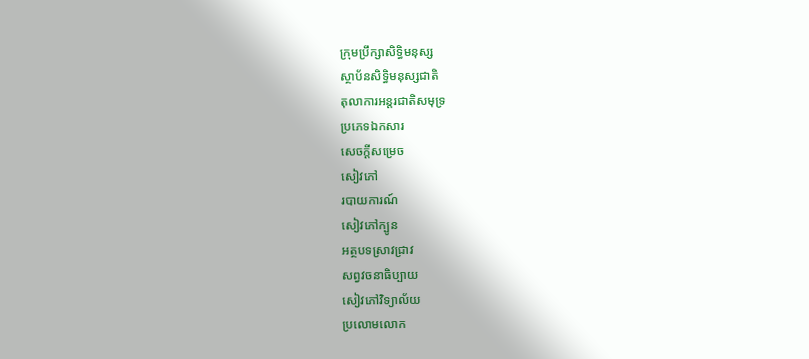ក្រុមប្រឹក្សាសិទ្ធិមនុស្ស
ស្ថាប័នសិទ្ធិមនុស្សជាតិ
តុលាការអន្តរជាតិសមុទ្រ
ប្រភេទឯកសារ
សេចក្តីសម្រេច
សៀវភៅ
របាយការណ៍
សៀវភៅក្បូន
អត្ថបទស្រាវជ្រាវ
សព្វវចនាធិប្បាយ
សៀវភៅវិទ្យាល័យ
ប្រលោមលោក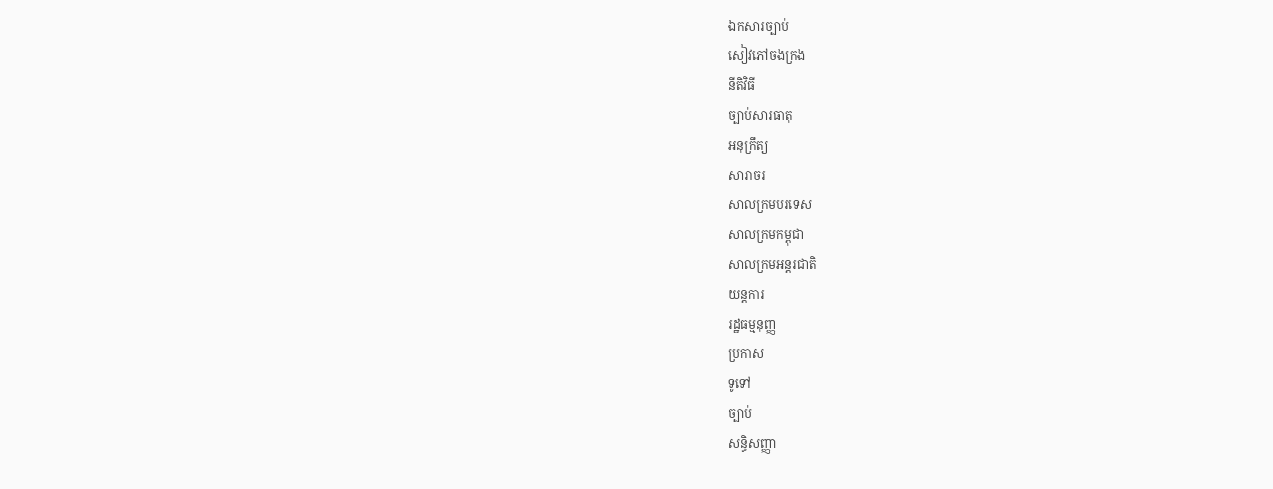ឯកសារច្បាប់
សៀវភៅចងក្រង
នីតិវិធី
ច្បាប់សារធាតុ
អនុក្រឹត្យ
សារាចរ
សាលក្រមបរទេស
សាលក្រមកម្ពុជា
សាលក្រមអន្តរជាតិ
យន្តការ
រដ្ឋធម្មនុញ្ញ
ប្រកាស
ទូទៅ
ច្បាប់
សន្ធិសញ្ញា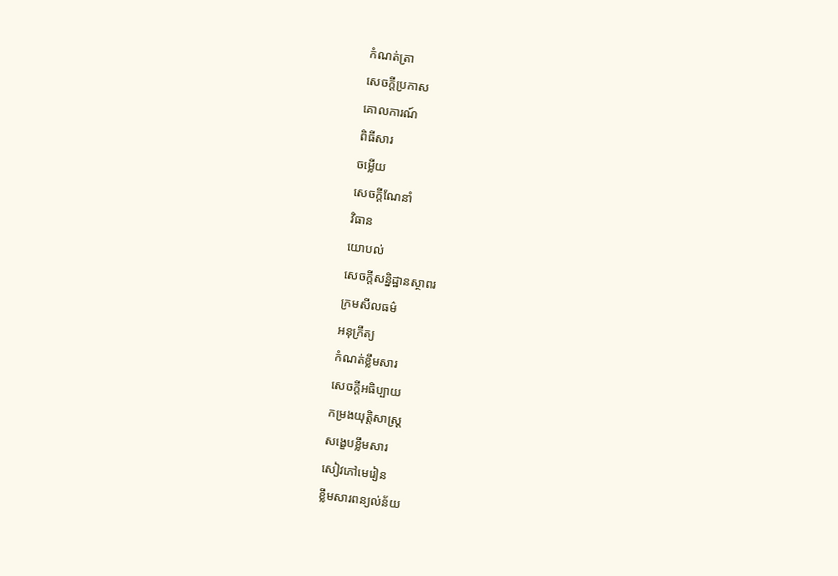កំណត់ត្រា
សេចក្តីប្រកាស
គោលការណ៍
ពិធីសារ
ចម្លើយ
សេចក្តីណែនាំ
វិធាន
យោបល់
សេចក្តីសន្និដ្ឋានស្ថាពរ
ក្រមសីលធម៌
អនុក្រឹត្យ
កំណត់ខ្លឹមសារ
សេចក្តីអធិប្បាយ
កម្រងយុត្តិសាស្រ្ត
សង្ខេបខ្លឹមសារ
សៀវភៅមេរៀន
ខ្លឹមសារពន្យល់ន័យ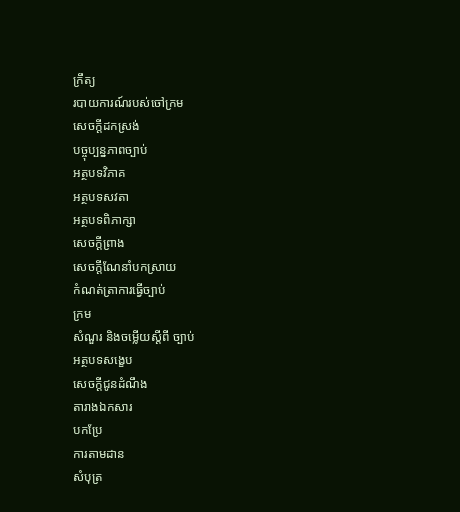ក្រឹត្យ
របាយការណ៍របស់ចៅក្រម
សេចក្តីដកស្រង់
បច្ចុប្បន្នភាពច្បាប់
អត្ថបទវិភាគ
អត្ថបទសវតា
អត្ថបទពិភាក្សា
សេចក្តីព្រាង
សេចក្តីណែនាំបកស្រាយ
កំណត់ត្រាការធ្វើច្បាប់
ក្រម
សំណួរ និងចម្លើយស្តីពី ច្បាប់
អត្ថបទសង្ខេប
សេចក្តីជូនដំណឹង
តារាងឯកសារ
បកប្រែ
ការតាមដាន
សំបុត្រ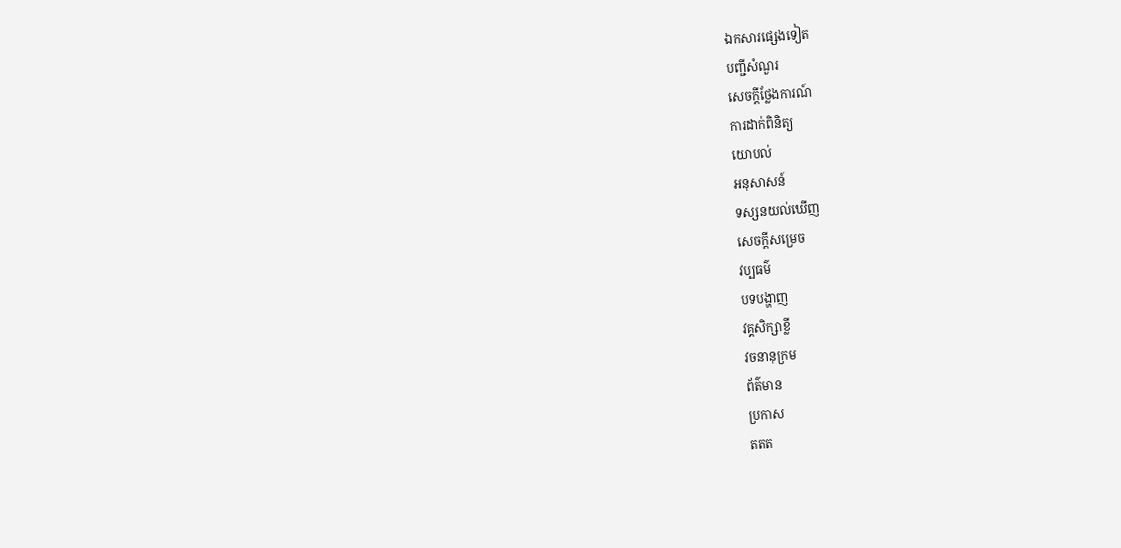ឯកសារផ្សេងទៀត
បញ្ជីសំណួរ
សេចក្តីថ្លែងការណ៍
ការដាក់ពិនិត្យ
យោបល់
អនុសាសន៍
ទស្សនយល់ឃើញ
សេចក្តីសម្រេច
វប្បធម៌
បទបង្ហាញ
វគ្គសិក្សាខ្លី
វចនានុក្រម
ព័ត៌មាន
ប្រកាស
តតត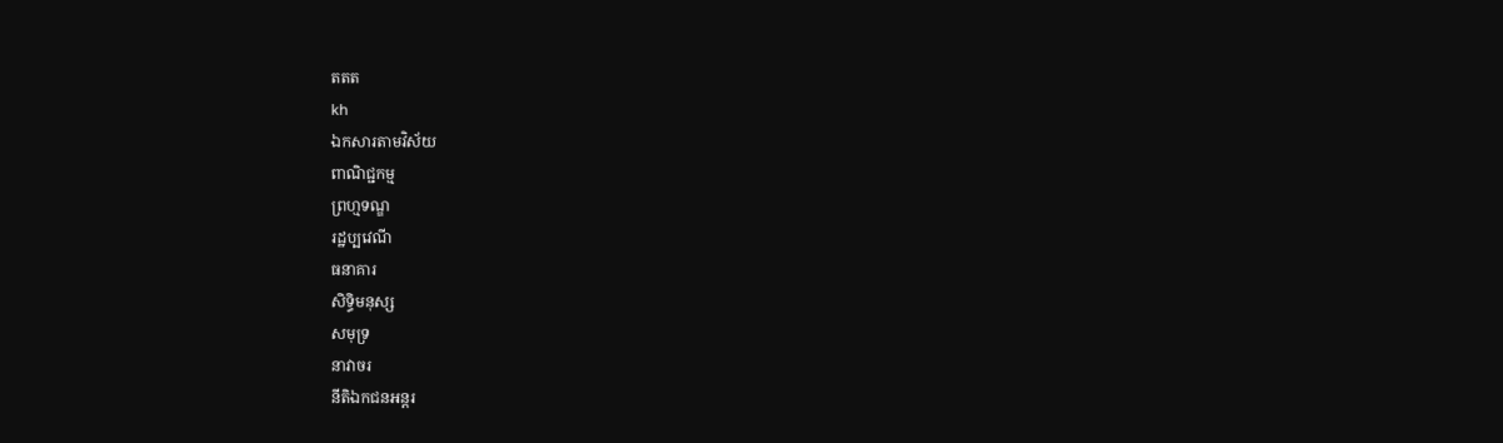តតត
kh
ឯកសារតាមវិស័យ
ពាណិជ្ជកម្ម
ព្រហ្មទណ្ឌ
រដ្ឋប្បវេណី
ធនាគារ
សិទ្ធិមនុស្ស
សមុទ្រ
នាវាចរ
នីតិឯកជនអន្តរ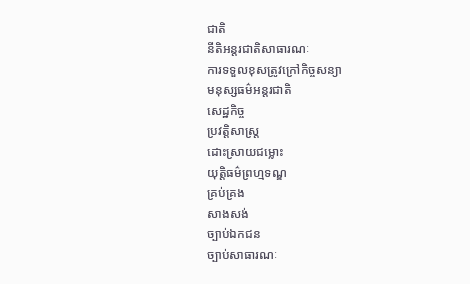ជាតិ
នីតិអន្តរជាតិសាធារណៈ
ការទទួលខុសត្រូវក្រៅកិច្ចសន្យា
មនុស្សធម៌អន្តរជាតិ
សេដ្ឋកិច្ច
ប្រវត្តិសាស្រ្ត
ដោះស្រាយជម្លោះ
យុត្តិធម៌ព្រហ្មទណ្ឌ
គ្រប់គ្រង
សាងសង់
ច្បាប់ឯកជន
ច្បាប់សាធារណៈ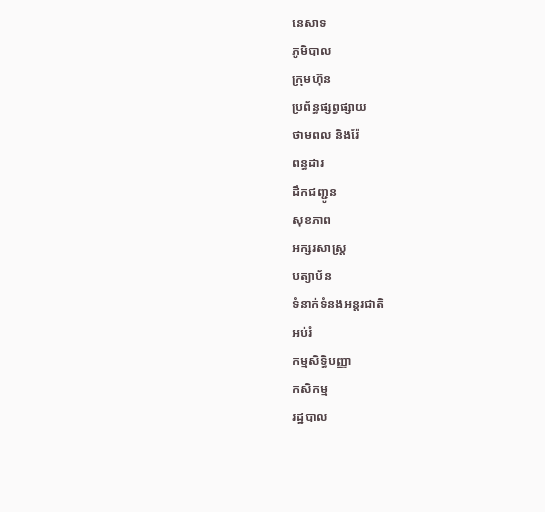នេសាទ
ភូមិបាល
ក្រុមហ៊ុន
ប្រព័ន្ធផ្សព្វផ្សាយ
ថាមពល និងរ៉ែ
ពន្ធដារ
ដឹកជញ្ជូន
សុខភាព
អក្សរសាស្រ្ត
បត្យាប័ន
ទំនាក់ទំនងអន្តរជាតិ
អប់រំ
កម្មសិទ្ធិបញ្ញា
កសិកម្ម
រដ្ឋបាល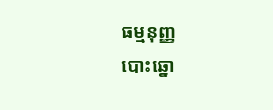ធម្មនុញ្ញ
បោះឆ្នោ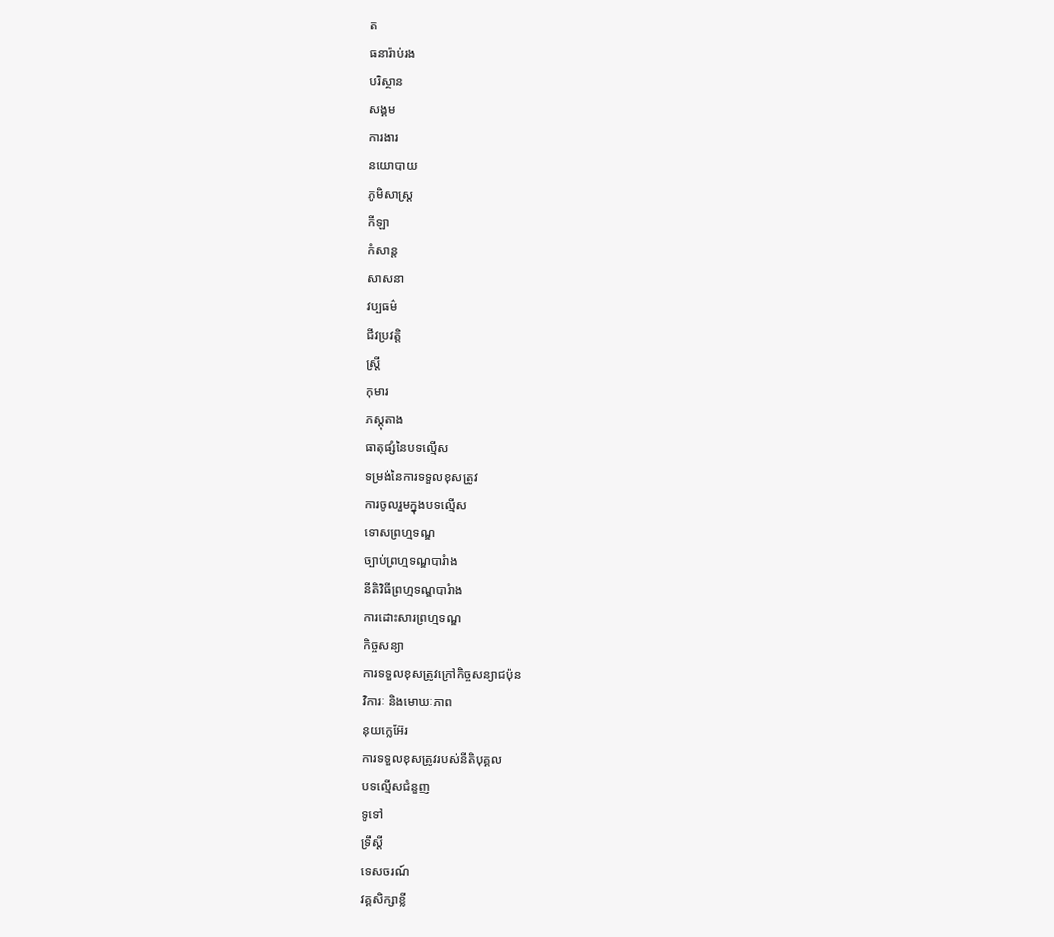ត
ធនារ៉ាប់រង
បរិស្ថាន
សង្គម
ការងារ
នយោបាយ
ភូមិសាស្រ្ត
កីឡា
កំសាន្ត
សាសនា
វប្បធម៌
ជីវប្រវត្តិ
ស្រ្តី
កុមារ
ភស្តុតាង
ធាតុផ្សំនៃបទល្មើស
ទម្រង់នៃការទទួលខុសត្រូវ
ការចូលរួមក្នុងបទល្មើស
ទោសព្រហ្មទណ្ឌ
ច្បាប់ព្រហ្មទណ្ឌបារំាង
នីតិវិធីព្រហ្មទណ្ឌបារំាង
ការដោះសារព្រហ្មទណ្ឌ
កិច្ចសន្យា
ការទទួលខុសត្រូវក្រៅកិច្ចសន្យាជប៉ុន
វិការៈ និងមោឃៈភាព
នុយក្លេអ៊ែរ
ការទទួលខុសត្រូវរបស់នីតិបុគ្គល
បទល្មើសជំនួញ
ទូទៅ
ទ្រឹស្តី
ទេសចរណ៍
វគ្គសិក្សាខ្លី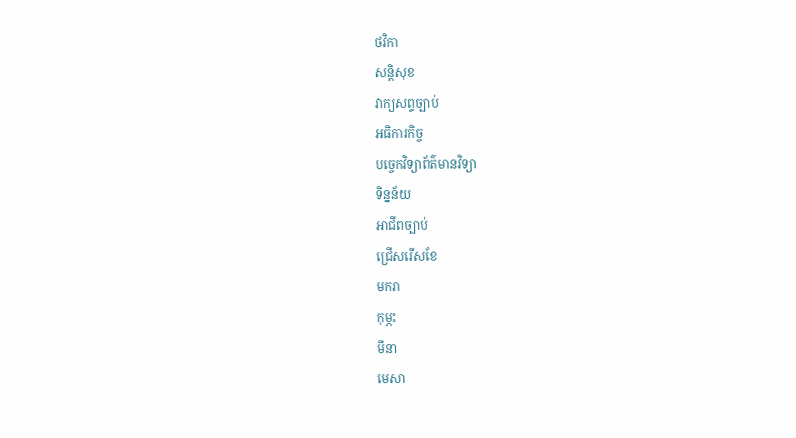ថវិកា
សន្តិសុខ
វាក្យសព្ទច្បាប់
អធិការកិច្ច
បច្ចេកវិទ្យាព័ត៌មានវិទ្យា
ទិន្នន័យ
អាជីពច្បាប់
ជ្រើសរើសខែ
មករា
កុម្ភះ
មីនា
មេសា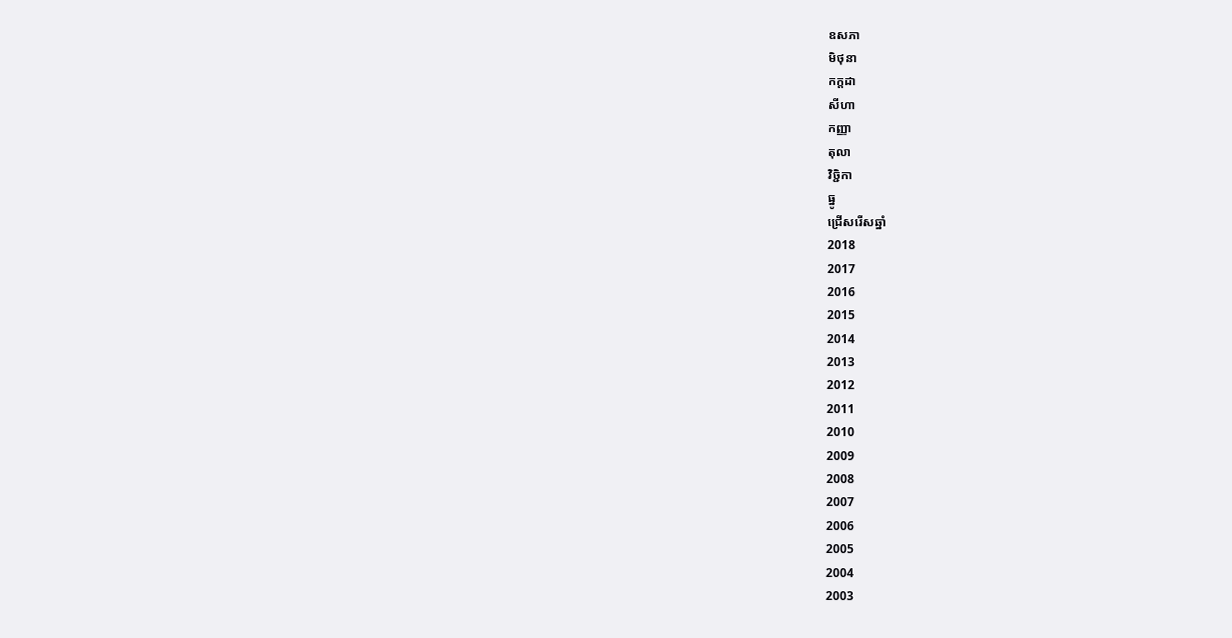ឧសភា
មិថុនា
កក្តដា
សីហា
កញ្ញា
តុលា
វិច្ជិកា
ធ្នូ
ជ្រើសរើសឆ្នាំ
2018
2017
2016
2015
2014
2013
2012
2011
2010
2009
2008
2007
2006
2005
2004
2003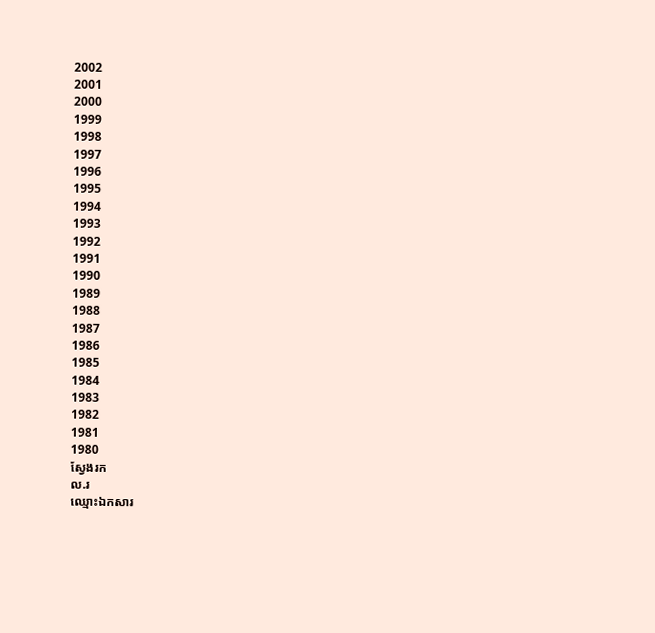2002
2001
2000
1999
1998
1997
1996
1995
1994
1993
1992
1991
1990
1989
1988
1987
1986
1985
1984
1983
1982
1981
1980
ស្វែងរក
ល.រ
ឈ្មោះឯកសារ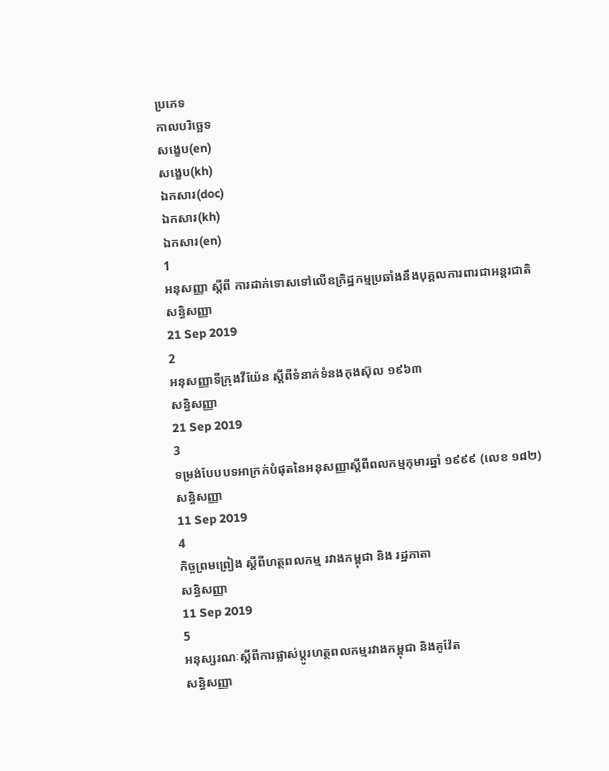ប្រភេទ
កាលបរិច្ឆេទ
សង្ខេប(en)
សង្ខេប(kh)
ឯកសារ(doc)
ឯកសារ(kh)
ឯកសារ(en)
1
អនុសញ្ញា ស្តីពី ការដាក់ទោសទៅលើឧក្រិដ្ឋកម្មប្រឆាំងនឹងបុគ្គលការពារជាអន្តរជាតិ
សន្ធិសញ្ញា
21 Sep 2019
2
អនុសញ្ញាទីក្រុងវីយ៉ែន ស្តីពីទំនាក់ទំនងកុងស៊ុល ១៩៦៣
សន្ធិសញ្ញា
21 Sep 2019
3
ទម្រង់បែបបទអាក្រក់បំផុតនៃអនុសញ្ញាស្តីពីពលកម្មកុមារឆ្នាំ ១៩៩៩ (លេខ ១៨២)
សន្ធិសញ្ញា
11 Sep 2019
4
កិច្ចព្រមព្រៀង ស្តីពីហត្ថពលកម្ម រវាងកម្ពុជា និង រដ្ឋកាតា
សន្ធិសញ្ញា
11 Sep 2019
5
អនុស្សរណៈស្តីពីការផ្លាស់ប្តូរហត្ថពលកម្មរវាងកម្ពុជា និងគូវ៉ែត
សន្ធិសញ្ញា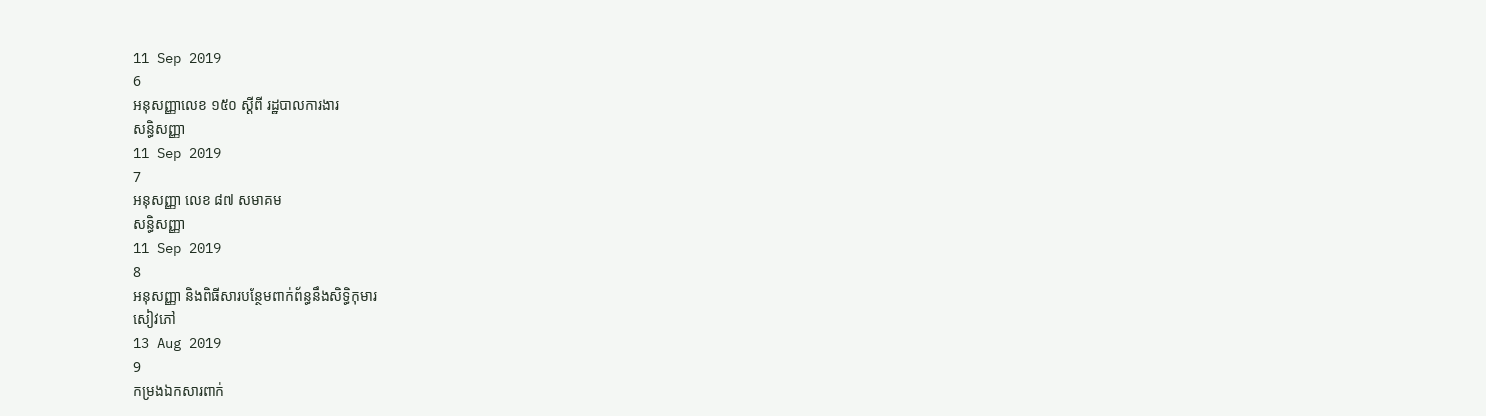11 Sep 2019
6
អនុសញ្ញាលេខ ១៥០ ស្តីពី រដ្ឋបាលការងារ
សន្ធិសញ្ញា
11 Sep 2019
7
អនុសញ្ញា លេខ ៨៧ សមាគម
សន្ធិសញ្ញា
11 Sep 2019
8
អនុសញ្ញា និងពិធីសារបន្ថែមពាក់ព័ន្ធនឹងសិទ្ធិកុមារ
សៀវភៅ
13 Aug 2019
9
កម្រងឯកសារពាក់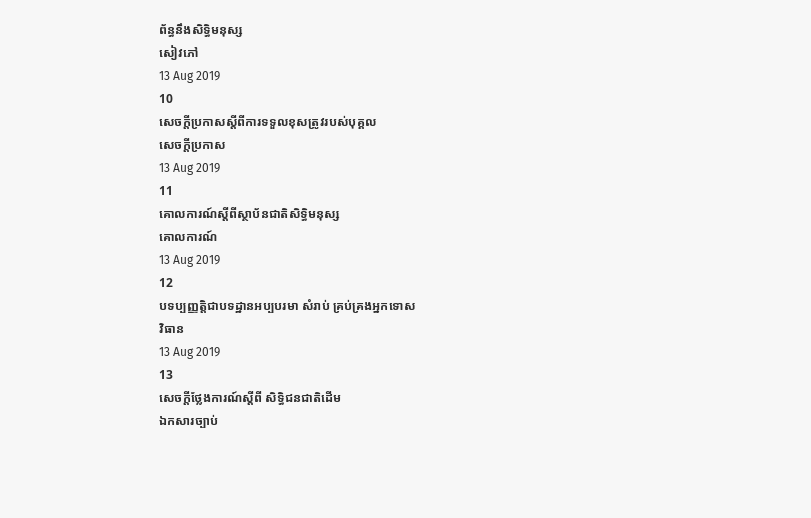ព័ន្ធនឹងសិទ្ធិមនុស្ស
សៀវភៅ
13 Aug 2019
10
សេចក្តីប្រកាសស្តីពីការទទួលខុសត្រូវរបស់បុគ្គល
សេចក្តីប្រកាស
13 Aug 2019
11
គោលការណ៍ស្តីពីស្ថាប័នជាតិសិទ្ធិមនុស្ស
គោលការណ៍
13 Aug 2019
12
បទប្បញ្ញត្តិជាបទដ្ឋានអប្បបរមា សំរាប់ គ្រប់គ្រងអ្នកទោស
វិធាន
13 Aug 2019
13
សេចក្តីថ្លែងការណ៍ស្តីពី សិទ្ធិជនជាតិដើម
ឯកសារច្បាប់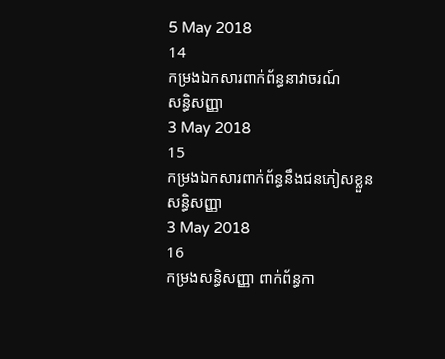5 May 2018
14
កម្រងឯកសារពាក់ព័ន្ធនាវាចរណ៍
សន្ធិសញ្ញា
3 May 2018
15
កម្រងឯកសារពាក់ព័ន្ធនឹងជនភៀសខ្លួន
សន្ធិសញ្ញា
3 May 2018
16
កម្រងសន្ធិសញ្ញា ពាក់ព័ន្ធកា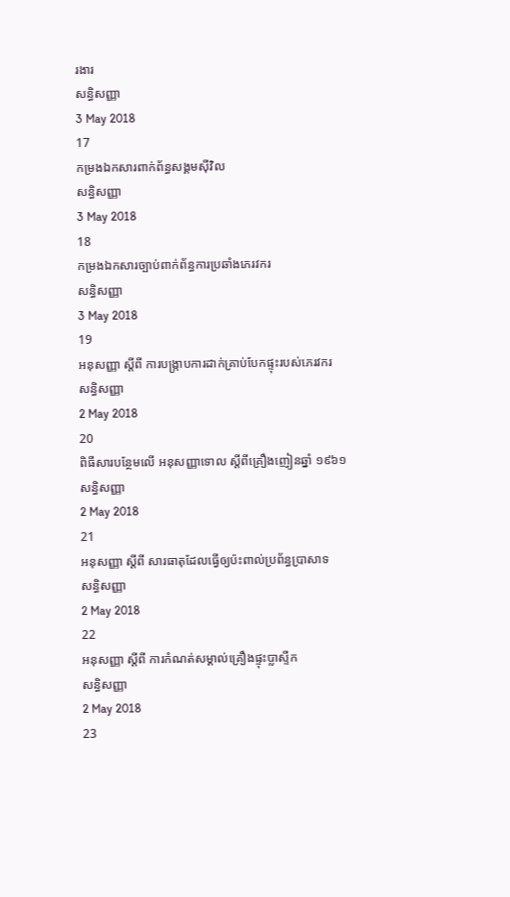រងារ
សន្ធិសញ្ញា
3 May 2018
17
កម្រងឯកសារពាក់ព័ន្ធសង្គមស៊ីវិល
សន្ធិសញ្ញា
3 May 2018
18
កម្រងឯកសារច្បាប់ពាក់ព័ន្ធការប្រឆាំងភេរវករ
សន្ធិសញ្ញា
3 May 2018
19
អនុសញ្ញា ស្តីពី ការបង្រ្កាបការដាក់គ្រាប់បែកផ្ទុះរបស់ភេរវករ
សន្ធិសញ្ញា
2 May 2018
20
ពិធីសារបន្ថែមលើ អនុសញ្ញាទោល ស្តីពីគ្រឿងញៀនឆ្នាំ ១៩៦១
សន្ធិសញ្ញា
2 May 2018
21
អនុសញ្ញា ស្តីពី សារធាតុដែលធ្វើឲ្យប៉ះពាល់ប្រព័ន្ធប្រាសាទ
សន្ធិសញ្ញា
2 May 2018
22
អនុសញ្ញា ស្តីពី ការកំណត់សម្គាល់គ្រឿងផ្ទុះប្លាស្ទីក
សន្ធិសញ្ញា
2 May 2018
23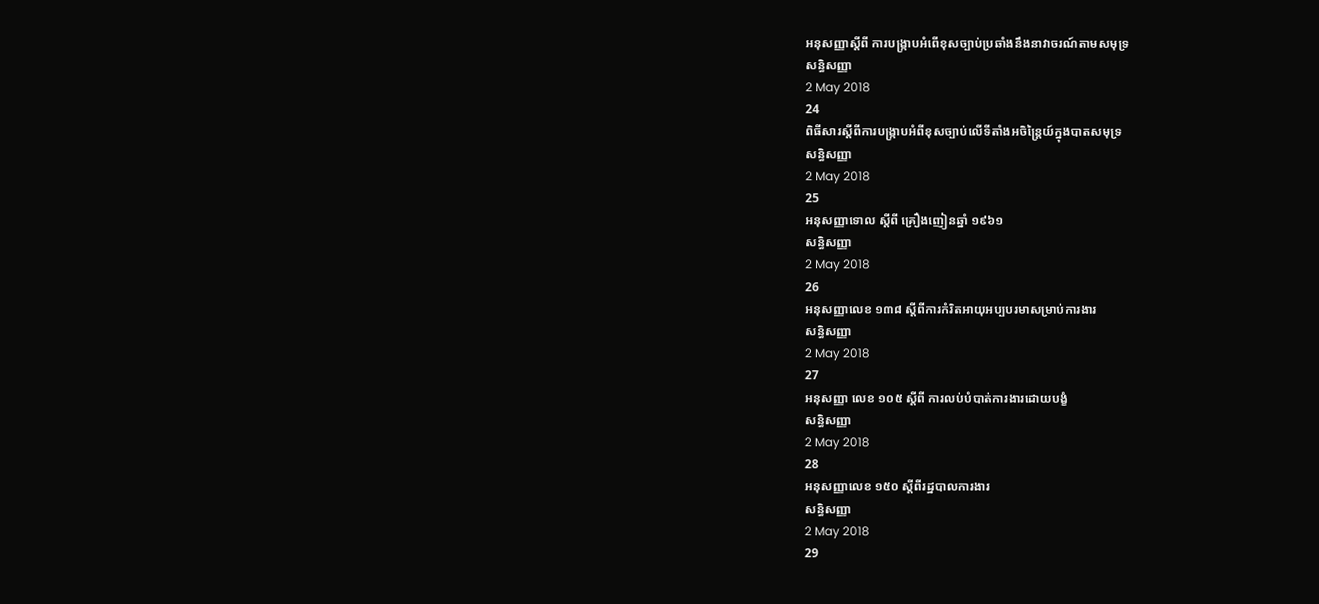អនុសញ្ញាស្តីពី ការបង្រ្កាបអំពើខុសច្បាប់ប្រឆាំងនឹងនាវាចរណ៍តាមសមុទ្រ
សន្ធិសញ្ញា
2 May 2018
24
ពិធីសារស្តីពីការបង្រ្កាបអំពីខុសច្បាប់លើទីតាំងអចិន្ត្រៃយ៍ក្នុងបាតសមុទ្រ
សន្ធិសញ្ញា
2 May 2018
25
អនុសញ្ញាទោល ស្តីពី គ្រឿងញៀនឆ្នាំ ១៩៦១
សន្ធិសញ្ញា
2 May 2018
26
អនុសញ្ញាលេខ ១៣៨ ស្តីពីការកំរិតអាយុអប្បបរមាសម្រាប់ការងារ
សន្ធិសញ្ញា
2 May 2018
27
អនុសញ្ញា លេខ ១០៥ ស្តីពី ការលប់បំបាត់ការងារដោយបង្ខំ
សន្ធិសញ្ញា
2 May 2018
28
អនុសញ្ញាលេខ ១៥០ ស្តីពីរដ្ឋបាលការងារ
សន្ធិសញ្ញា
2 May 2018
29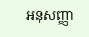អនុសញ្ញា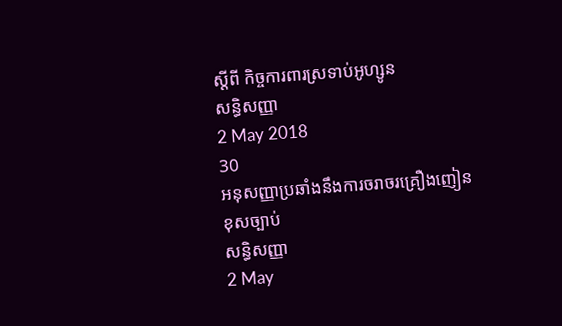ស្តីពី កិច្ចការពារស្រទាប់អូហ្សូន
សន្ធិសញ្ញា
2 May 2018
30
អនុសញ្ញាប្រឆាំងនឹងការចរាចរគ្រឿងញៀនខុសច្បាប់
សន្ធិសញ្ញា
2 May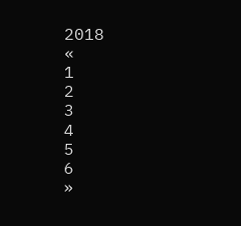2018
«
1
2
3
4
5
6
»